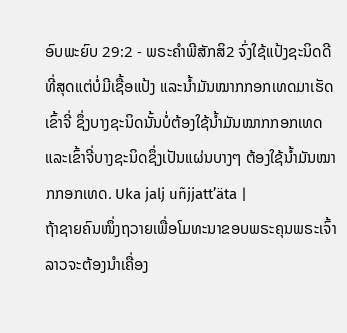ອົບພະຍົບ 29:2 - ພຣະຄຳພີສັກສິ2 ຈົ່ງໃຊ້ແປ້ງຊະນິດດີທີ່ສຸດແຕ່ບໍ່ມີເຊື້ອແປ້ງ ແລະນໍ້າມັນໝາກກອກເທດມາເຮັດເຂົ້າຈີ່ ຊຶ່ງບາງຊະນິດນັ້ນບໍ່ຕ້ອງໃຊ້ນໍ້າມັນໝາກກອກເທດ ແລະເຂົ້າຈີ່ບາງຊະນິດຊຶ່ງເປັນແຜ່ນບາງໆ ຕ້ອງໃຊ້ນໍ້າມັນໝາກກອກເທດ. Uka jalj uñjjattʼäta |
ຖ້າຊາຍຄົນໜຶ່ງຖວາຍເພື່ອໂມທະນາຂອບພຣະຄຸນພຣະເຈົ້າ ລາວຈະຕ້ອງນຳເຄື່ອງ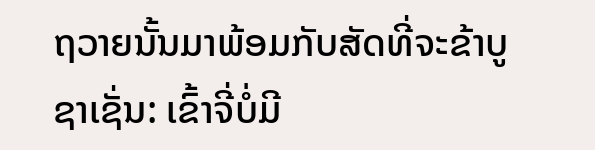ຖວາຍນັ້ນມາພ້ອມກັບສັດທີ່ຈະຂ້າບູຊາເຊັ່ນ: ເຂົ້າຈີ່ບໍ່ມີ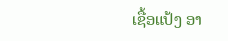ເຊື້ອແປ້ງ ອາ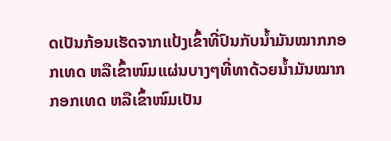ດເປັນກ້ອນເຮັດຈາກແປ້ງເຂົ້າທີ່ປົນກັບນໍ້າມັນໝາກກອກເທດ ຫລືເຂົ້າໜົມແຜ່ນບາງໆທີ່ທາດ້ວຍນໍ້າມັນໝາກກອກເທດ ຫລືເຂົ້າໜົມເປັນ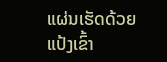ແຜ່ນເຮັດດ້ວຍແປ້ງເຂົ້າ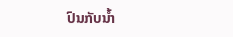ປົນກັບນໍ້າ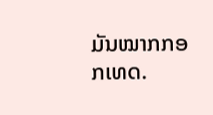ມັນໝາກກອກເທດ.